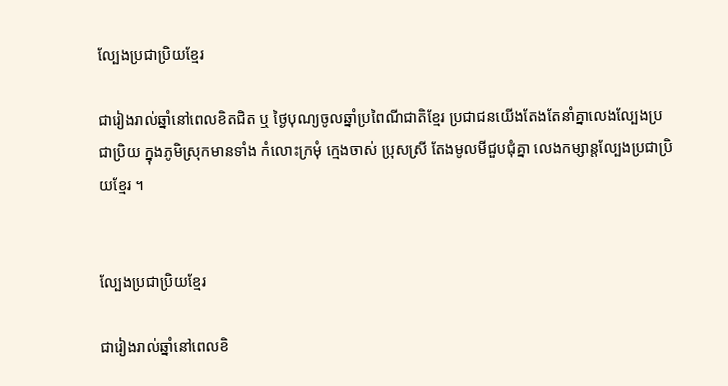ល្បែងប្រជាប្រិយខ្មែរ

ជារៀងរាល់ឆ្នាំនៅពេលខិតជិត ឬ ថ្ងៃបុណ្យចូលឆ្នាំប្រពៃណីជាតិខ្មែរ ប្រជាជនយើងតែងតែនាំគ្នាលេងល្បែងប្រជាប្រិយ ក្នុងភូមិស្រុកមានទាំង កំលោះក្រមុំ ក្មេងចាស់ ប្រុសស្រី តែងមូលមីជួបជុំគ្នា លេងកម្សាន្តល្បែងប្រជាប្រិយខ្មែរ ។


ល្បែងប្រជាប្រិយខ្មែរ

ជារៀងរាល់ឆ្នាំនៅពេលខិ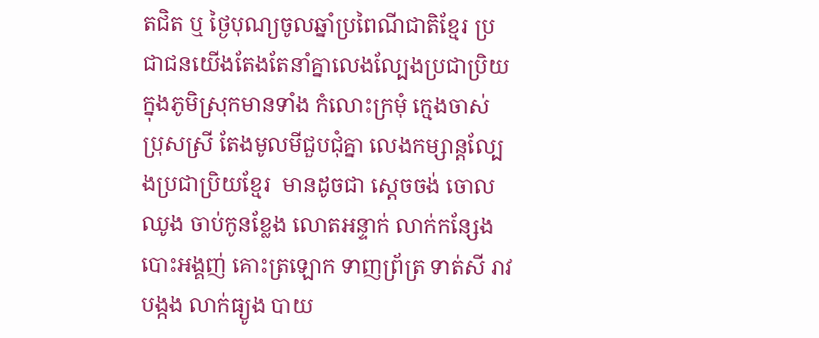តជិត ឬ ថ្ងៃបុណ្យចូលឆ្នាំប្រពៃណីជាតិខ្មែរ ប្រជាជនយើងតែងតែនាំគ្នាលេងល្បែងប្រជាប្រិយ ក្នុងភូមិស្រុកមានទាំង កំលោះក្រមុំ ក្មេងចាស់ ប្រុសស្រី តែងមូលមីជួបជុំគ្នា លេងកម្សាន្តល្បែងប្រជាប្រិយខ្មែរ  មានដូចជា ស្តេចចង់ ចោលឈូង ចាប់កូនខ្លែង លោតអន្ទាក់ លាក់កន្សែង បោះអង្គញ់ គោះត្រឡោក ទាញព្រ័ត្រ ទាត់សី រាវបង្កង លាក់ធ្យូង បាយ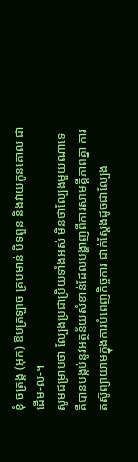ខុំ ចត្រង្គ (អុក) ឱបត្រឡាច គ្របមាន់ បិទពួន និងវាយកូនគោល ជាដើម-ល-។
សូមជម្រាបថា ល្បែងប្រជាប្រិយទាំងអស់ មិនថាល្បែងមួយណាទេ គឺបានបង្កប់នូវអត្ថន័យសំខាន់ដែលបង្ហាញពីការសាមគ្គីភាពគ្នា ការតស៊ូព្យាយាមក្នុងការបំពេញកិច្ចការ ជាក់ស្ដែងដូចជាល្បែង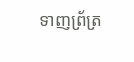ទាញព្រ័ត្រ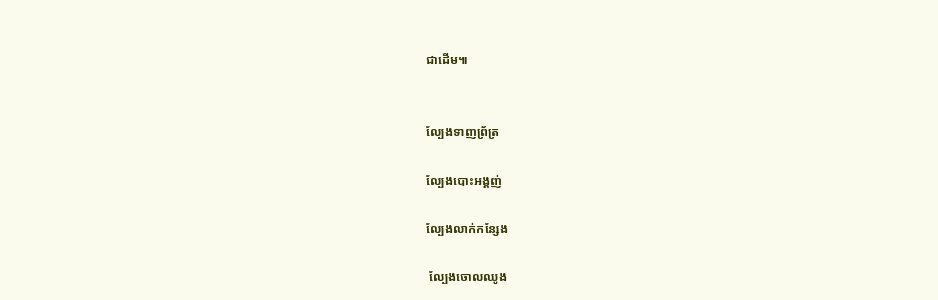ជាដើម៕


ល្បែងទាញព្រ័ត្រ

ល្បែងបោះអង្គញ់

ល្បែងលាក់កន្សែង

 ល្បែងចោលឈូង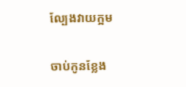ល្បែងវាយក្អម

ចាប់កូនខ្លែង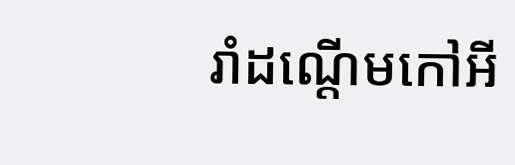រាំដណ្តើមកៅអី